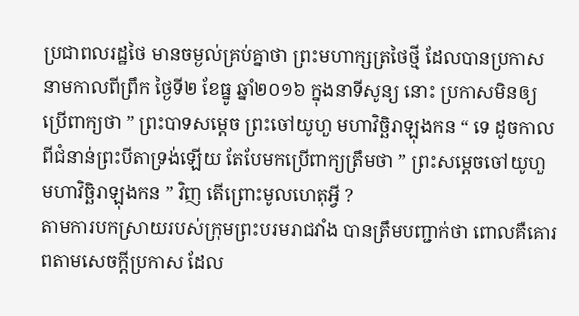ប្រជាពលរដ្ឋថៃ មានចម្ងល់គ្រប់គ្នាថា ព្រះមហាក្សត្រថៃថ្មី ដែលបានប្រកាសនាមកាលពីព្រឹក ថ្ងៃទី២ ខែធ្នូ ឆ្នាំ២០១៦ ក្នុងនាទីសូន្យ នោះ ប្រកាសមិនឲ្យ ប្រើពាក្យថា ” ព្រះបាទសម្ដេច ព្រះចៅយូហួ មហាវិច្ឆិរាឡុងកន “ ទេ ដូចកាលពីជំនាន់ព្រះបីតាទ្រង់ឡើយ តែបែមកប្រើពាក្យត្រឹមថា ” ព្រះសម្ដេចចៅយូហួ មហាវិច្ឆិរាឡុងកន ” វិញ តើព្រោះមូលហេតុអ្វី ?
តាមការបកស្រាយរបស់ក្រុមព្រះបរមរាជវាំង បានត្រឹមបញ្ជាក់ថា ពោលគឺគោរពតាមសេចក្ដីប្រកាស ដែល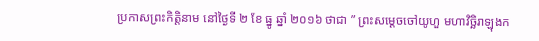ប្រកាសព្រះកិត្តិនាម នៅថ្ងៃទី ២ ខែ ធ្នូ ឆ្នាំ ២០១៦ ថាជា ” ព្រះសម្ដេចចៅយូហួ មហាវិច្ឆិរាឡុងក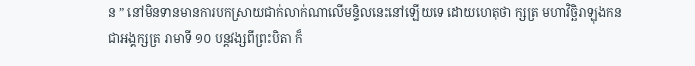ន ” នៅមិនទានមានការបកស្រាយជាក់លាក់ណាលើមន្ទិលនេះនៅឡើយទេ ដោយហេតុថា ក្សត្រ មហាវិច្ឆិរាឡុងកន ជាអង្គក្សត្រ រាមាទី ១០ បន្ដវង្សពីព្រះបិតា ក៏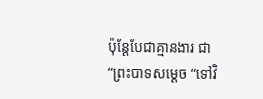ប៉ុន្ដែបែជាគ្មានងារ ជា “ព្រះបាទសម្ដេច “ទៅវិ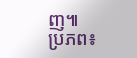ញ៕
ប្រភព៖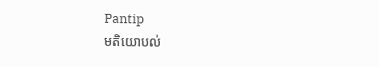Pantip
មតិយោបល់